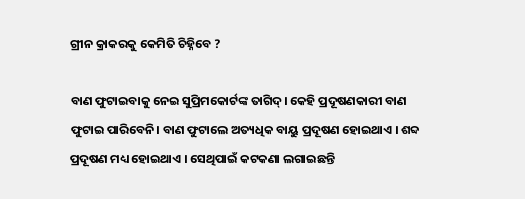ଗ୍ରୀନ କ୍ରାକରକୁ କେମିତି ଚିହ୍ନିବେ ?

ବାଣ ଫୁଟାଇବାକୁ ନେଇ ସୁପ୍ରିମକୋର୍ଟଙ୍କ ତାଗିଦ୍। କେହି ପ୍ରଦୂଷଣକାରୀ ବାଣ ଫୁଟାଇ ପାରିବେନି। ବାଣ ଫୁଟାଲେ ଅତ୍ୟଧିକ ବାୟୁ ପ୍ରଦୂଷଣ ହୋଇଥାଏ । ଶବ୍ଦ ପ୍ରଦୂଷଣ ମଧ୍ୟ ହୋଇଥାଏ । ସେଥିପାଇଁ କଟକଣା ଲଗାଇଛନ୍ତି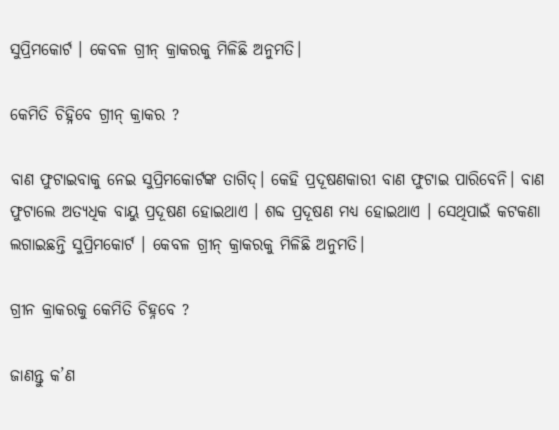ସୁପ୍ରିମକୋର୍ଟ । କେବଳ ଗ୍ରୀନ୍ କ୍ରାକରକୁ ମିଳିଛି ଅନୁମତି।

କେମିତି ଚିହ୍ନିବେ ଗ୍ରୀନ୍ କ୍ରାକର ?

ବାଣ ଫୁଟାଇବାକୁ ନେଇ ସୁପ୍ରିମକୋର୍ଟଙ୍କ ତାଗିଦ୍। କେହି ପ୍ରଦୂଷଣକାରୀ ବାଣ ଫୁଟାଇ ପାରିବେନି। ବାଣ ଫୁଟାଲେ ଅତ୍ୟଧିକ ବାୟୁ ପ୍ରଦୂଷଣ ହୋଇଥାଏ । ଶବ୍ଦ ପ୍ରଦୂଷଣ ମଧ୍ୟ ହୋଇଥାଏ । ସେଥିପାଇଁ କଟକଣା ଲଗାଇଛନ୍ତି ସୁପ୍ରିମକୋର୍ଟ । କେବଳ ଗ୍ରୀନ୍ କ୍ରାକରକୁ ମିଳିଛି ଅନୁମତି।

ଗ୍ରୀନ କ୍ରାକରକୁ କେମିତି ଚିହ୍ନବେ ?

ଜାଣନ୍ତୁ କ’ଣ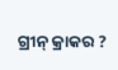ଗ୍ରୀନ୍ କ୍ରାକର ?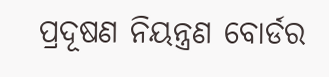ପ୍ରଦୂଷଣ ନିୟନ୍ତ୍ରଣ ବୋର୍ଡର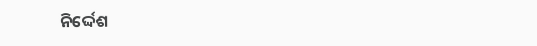ନିର୍ଦ୍ଦେଶ